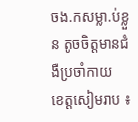ចង.កសម្លា.ប់ខ្លួន តូចចិត្តមានជំងឺប្រចាំកាយ
ខេត្តសៀមរាប ៖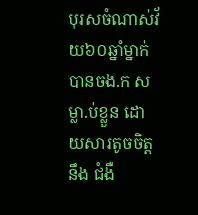បុរសចំណាស់វ័យ៦០ឆ្នាំម្នាក់បានចង.ក សម្លា.ប់ខ្លួន ដោយសារតូចចិត្តនឹង ជំងឺ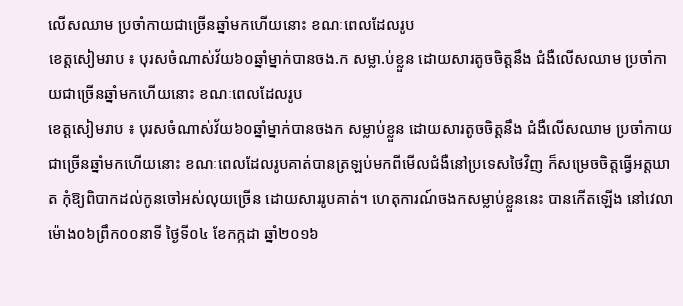លើសឈាម ប្រចាំកាយជាច្រើនឆ្នាំមកហើយនោះ ខណៈពេលដែលរូប
ខេត្តសៀមរាប ៖ បុរសចំណាស់វ័យ៦០ឆ្នាំម្នាក់បានចង.ក សម្លា.ប់ខ្លួន ដោយសារតូចចិត្តនឹង ជំងឺលើសឈាម ប្រចាំកាយជាច្រើនឆ្នាំមកហើយនោះ ខណៈពេលដែលរូប
ខេត្តសៀមរាប ៖ បុរសចំណាស់វ័យ៦០ឆ្នាំម្នាក់បានចងក សម្លាប់ខ្លួន ដោយសារតូចចិត្តនឹង ជំងឺលើសឈាម ប្រចាំកាយជាច្រើនឆ្នាំមកហើយនោះ ខណៈពេលដែលរូបគាត់បានត្រឡប់មកពីមើលជំងឺនៅប្រទេសថៃវិញ ក៏សម្រេចចិត្តធ្វើអត្តឃាត កុំឱ្យពិបាកដល់កូនចៅអស់លុយច្រើន ដោយសាររូបគាត់។ ហេតុការណ៍ចងកសម្លាប់ខ្លួននេះ បានកើតឡើង នៅវេលាម៉ោង០៦ព្រឹក០០នាទី ថ្ងៃទី០៤ ខែកក្កដា ឆ្នាំ២០១៦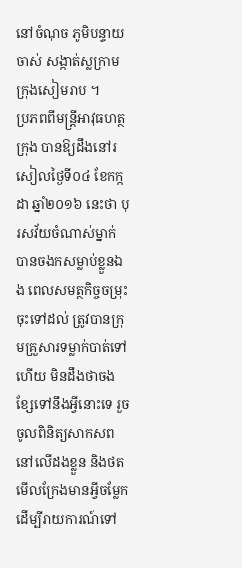នៅចំណុច ភូមិបន្ទាយចាស់ សង្កាត់ស្លក្រាម ក្រុងសៀមរាប ។
ប្រភពពីមន្ត្រីអាវុធហត្ថក្រុង បានឱ្យដឹងនៅរសៀលថ្ងៃទី០៤ ខែកក្កដា ឆ្នាំ២០១៦ នេះថា បុរសវ័យចំណាស់ម្នាក់ បានចងកសម្លាប់ខ្លួនឯង ពេលសមត្ថកិច្ចចម្រុះ ចុះទៅដល់ ត្រូវបានក្រុមគ្រួសារទម្លាក់បាត់ទៅហើយ មិនដឹងថាចងខ្សែទៅនឹងអ្វីនោះទេ រួចចូលពិនិត្យសាកសពនៅលើដងខ្លួន និងថតមើលក្រែងមានអ្វីចម្លែក ដើម្បីរាយការណ៍ទៅ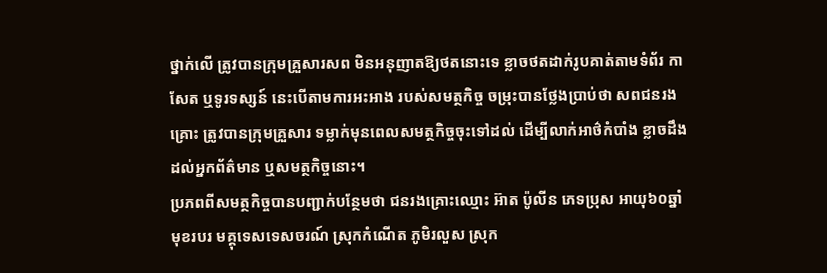ថ្នាក់លើ ត្រូវបានក្រុមគ្រួសារសព មិនអនុញាតឱ្យថតនោះទេ ខ្លាចថតដាក់រូបគាត់តាមទំព័រ កាសែត ឬទូរទស្សន៍ នេះបើតាមការអះអាង របស់សមត្ថកិច្ច ចម្រុះបានថ្លែងប្រាប់ថា សពជនរងគ្រោះ ត្រូវបានក្រុមគ្រួសារ ទម្លាក់មុនពេលសមត្ថកិច្ចចុះទៅដល់ ដើម្បីលាក់អាថ៌កំបាំង ខ្លាចដឹងដល់អ្នកព័ត៌មាន ឬសមត្ថកិច្ចនោះ។
ប្រភពពីសមត្ថកិច្ចបានបញ្ជាក់បន្ថែមថា ជនរងគ្រោះឈ្មោះ អ៊ាត ប៉ូលីន ភេទប្រុស អាយុ៦០ឆ្នាំ មុខរបរ មគ្គុទេសទេសចរណ៍ ស្រុកកំណើត ភូមិរលួស ស្រុក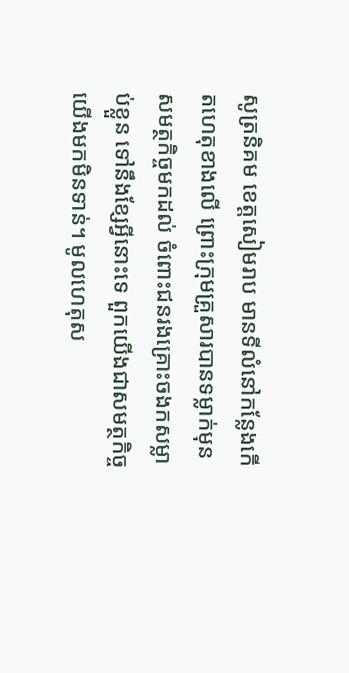សូត្រនិគម ខេត្តសៀមរាប មានទីលំនៅកន្លែងកើតហេតុខាងលើ ព្រោះក្រុមគ្រួសារបានទម្លាក់មុន សមត្ថកិច្ចមកដល់ ចំពោះជនរងគ្រោះចងកសម្លាប់ខ្លួន ទៅនឹងខ្សែអ្វីនោះទេ ពួកយើងជាសមត្ថកិច្ចយើងមកមិនទាន់។ មូលហេតុស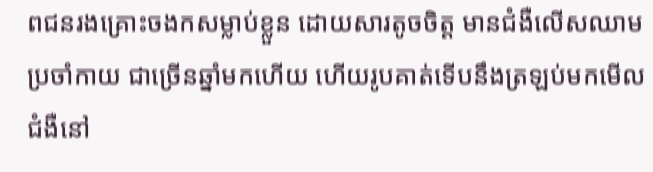ពជនរងគ្រោះចងកសម្លាប់ខ្លួន ដោយសារតូចចិត្ត មានជំងឺលើសឈាម ប្រចាំកាយ ជាច្រើនឆ្នាំមកហើយ ហើយរូបគាត់ទើបនឹងត្រឡប់មកមើលជំងឺនៅ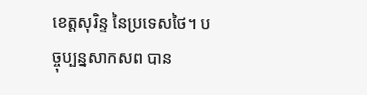ខេត្តសុរិន្ទ នៃប្រទេសថៃ។ បច្ចុប្បន្នសាកសព បាន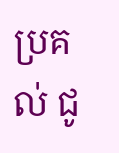ប្រគល់ ជូ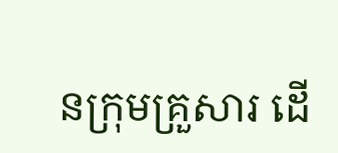នក្រុមគ្រួសារ ដើ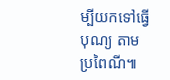ម្បីយកទៅធ្វើបុណ្យ តាមប្រពៃណី៕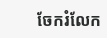ចែករំលែក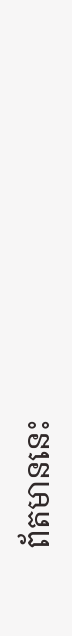ព័តមាននេះ